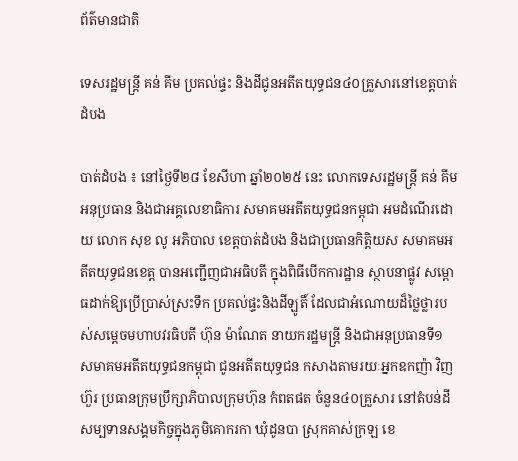ព័ត៌មានជាតិ

ទេសរដ្ឋមន្រ្តី គន់ គីម ប្រគល់ផ្ទះ និងដីជូនអតីតយុទ្ធជន៤០គ្រួសារនៅខេត្តបាត់ដំបង

បាត់ដំបង ៖ នៅថ្ងៃទី២៨ ខែសីហា ឆ្នាំ២០២៥ នេះ លោកទេសរដ្ឋមន្រ្តី គន់ គីម អនុប្រធាន និងជាអគ្គលេខាធិការ សមាគមអតីតយុទ្ធជនកម្ពុជា អមដំណើរដោយ លោក សុខ លូ អភិបាល ខេត្តបាត់ដំបង និងជាប្រធានកិត្តិយស សមាគមអតីតយុទ្ធជនខេត្ត បានអញ្ជើញជាអធិបតី ក្នុងពិធីបើកការដ្ឋាន ស្ថាបនាផ្លូវ សម្ពោធដាក់ឱ្យប្រើប្រាស់ស្រះទឹក ប្រគល់ផ្ទះនិងដីឡូតិ៍ ដែលជាអំណោយដ៏ថ្លៃថ្លារបស់សម្តេចមហាបវរធិបតី ហ៊ុន ម៉ាណែត នាយករដ្ឋមន្រ្តី និងជាអនុប្រធានទី១ សមាគមអតីតយុទ្ធជនកម្ពុជា ជូនអតីតយុទ្ធជន កសាងតាមរយៈអ្នកឧកញ៉ា វិញ ហ៊ួរ ប្រធានក្រុមប្រឹក្សាភិបាលក្រុមហ៊ុន កំពតផត ចំនួន៤០គ្រួសារ នៅតំបន់ដីសម្បទានសង្គមកិច្ចក្នុងភូមិគោករកា ឃុំដូនបា ស្រុកគាស់ក្រឡ ខេ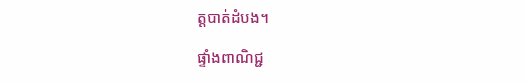ត្តបាត់ដំបង។

ផ្ទាំងពាណិជ្ជ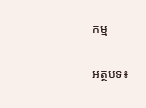កម្ម

អត្ថបទ៖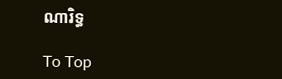ណារិទ្ធ

To Top